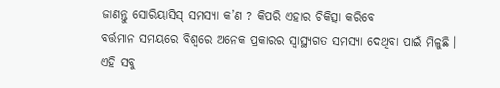ଜାଣନ୍ତୁ ସୋରିୟାସିସ୍ ସମସ୍ୟା କ’ଣ ? କିପରି ଏହାର ଚିକିତ୍ସା କରିବେ
ବର୍ତ୍ତମାନ ସମୟରେ ବିଶ୍ୱରେ ଅନେକ ପ୍ରକାରର ସ୍ୱାସ୍ଥ୍ୟଗତ ସମସ୍ୟା ଦେଥିବା ପାଇଁ ମିଳୁଛି । ଏହି ସବୁ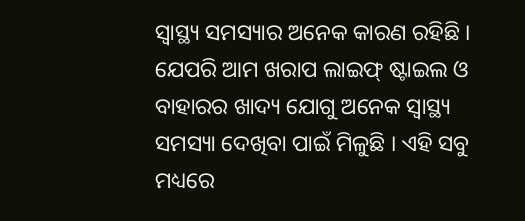ସ୍ୱାସ୍ଥ୍ୟ ସମସ୍ୟାର ଅନେକ କାରଣ ରହିଛି । ଯେପରି ଆମ ଖରାପ ଲାଇଫ୍ ଷ୍ଟାଇଲ ଓ ବାହାରର ଖାଦ୍ୟ ଯୋଗୁ ଅନେକ ସ୍ୱାସ୍ଥ୍ୟ ସମସ୍ୟା ଦେଖିବା ପାଇଁ ମିଳୁଛି । ଏହି ସବୁ ମଧ୍ୟରେ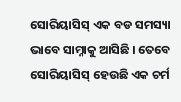ସୋରିୟାସିସ୍ ଏକ ବଡ ସମସ୍ୟା ଭାବେ ସାମ୍ନାକୁ ଆସିଛି । ତେବେ ସୋରିୟାସିସ୍ ହେଉଛି ଏକ ଚର୍ମ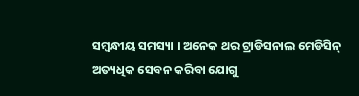ସମ୍ବନ୍ଧୀୟ ସମସ୍ୟା । ଅନେକ ଥର ଟ୍ରାଡିସନାଲ ମେଡିସିନ୍ ଅତ୍ୟଧିକ ସେବନ କରିବା ଯୋଗୁ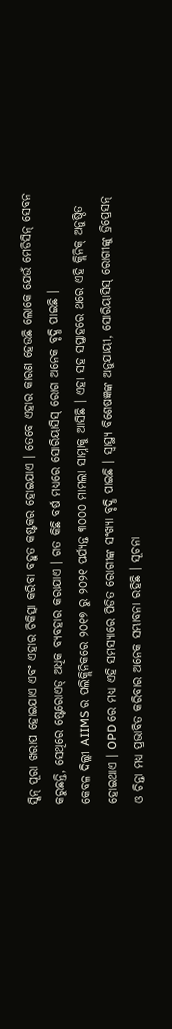ସ୍କିନ୍ ପୂରା ଖରାପ ହୋଇଯାଏ ଏବଂ ଏହାର ଚିକିତ୍ସା କରିବା ବହୁତ କଷ୍ଟକର ହୋଇଯାଏ । ତେବେ ଏହାର କାରଣ ହେଉଛି ଲୋକେ ଯେଉଁ ମେଡିସିନ୍ ସେବନ କରୁଛନ୍ତି, ସେଥିରେ ଷ୍ଟେରୋଏଡ୍ ଅଧିକ ବ୍ୟବହାର କରାଯାଏ । ଗତ କିଛି ବର୍ଷ ମଧ୍ୟରେ ସୋରିୟାସିସ୍ ରୋଗ ଅନେକ ବୃଦ୍ଧି ପାଇଛି ।
କେବଳ ଦିଲ୍ଲୀ AIIMS ର ପଲିକ୍ଲିନିକରେ ୨୦୧୭ ରୁ ୨୦୨୧ ପର୍ଯ୍ୟନ୍ତ ୩୦୦୦ ମାମଲା ସାମ୍ନାକୁ ଆସିଛି । ଏହା ସହ ସପ୍ତାହରେ ଥରେ ଏହି କ୍ଲିନିକ୍ ଅନୁଷ୍ଠିତ ହୋଇଥାଏ । OPD ରେ ମଧ୍ୟ ଏହି ସମସ୍ୟାରେ ପିଡିତ ରୋଗୀଙ୍କ ସଂଖ୍ୟା ବୃଦ୍ଧି ପାଇଛି । ସ୍ୱାସ୍ଥ୍ୟ ବିଶେଷଜ୍ଞଙ୍କ ଅନୁଯାୟୀ, ସୋରିୟାସିସ୍ ରୋଗୀଙ୍କୁ ଡ୍ରିପ୍ରେସନ୍ ଓ ଚିନ୍ତା ମଧ୍ୟ ପ୍ରଭାବିତ କରିବାର ଅନେକ ସମ୍ଭାବନା ରହିଛି । ସୂଚନା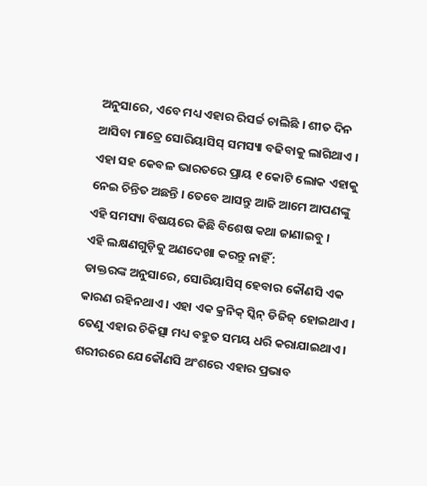ଅନୁସାରେ, ଏବେ ମଧ୍ୟ ଏହାର ରିସର୍ଚ୍ଚ ଚାଲିଛି । ଶୀତ ଦିନ ଆସିବା ମାତ୍ରେ ସୋରିୟାସିସ୍ ସମସ୍ୟା ବଢିବାକୁ ଲାଗିଥାଏ । ଏହା ସହ କେବଳ ଭାରତରେ ପ୍ରାୟ ୧ କୋଟି ଲୋକ ଏହାକୁ ନେଇ ଚିନ୍ତିତ ଅଛନ୍ତି । ତେବେ ଆସନ୍ତୁ ଆଜି ଆମେ ଆପଣଙ୍କୁ ଏହି ସମସ୍ୟା ବିଷୟରେ କିଛି ବିଶେଷ କଥା ଜାଣାଇବୁ ।
ଏହି ଲକ୍ଷଣଗୁଡ଼ିକୁ ଅଣଦେଖା କରନ୍ତୁ ନାହିଁ :
ଡାକ୍ତରଙ୍କ ଅନୁସାରେ, ସୋରିୟାସିସ୍ ହେବାର କୌଣସି ଏକ କାରଣ ରହିନଥାଏ । ଏହା ଏକ କ୍ରନିକ୍ ସ୍କିନ୍ ଡିଜିଜ୍ ହୋଇଥାଏ । ତେଣୁ ଏହାର ଚିକିତ୍ସା ମଧ୍ୟ ବହୁତ ସମୟ ଧରି କରାଯାଇଥାଏ । ଶରୀରରେ ଯେକୌଣସି ଅଂଶରେ ଏହାର ପ୍ରଭାବ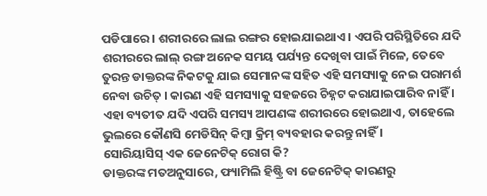ପଡିପାରେ । ଶରୀରରେ ଲାଲ ରଙ୍ଗର ହୋଇଯାଇଥାଏ । ଏପରି ପରିସ୍ଥିତିରେ ଯଦି ଶରୀରରେ ଲାଲ୍ ରଙ୍ଗ ଅନେକ ସମୟ ପର୍ଯ୍ୟନ୍ତ ଦେଖିବା ପାଇଁ ମିଳେ, ତେବେ ତୁରନ୍ତ ଡାକ୍ତରଙ୍କ ନିକଟକୁ ଯାଇ ସେମାନଙ୍କ ସହିତ ଏହି ସମସ୍ୟାକୁ ନେଇ ପରାମର୍ଶ ନେବା ଉଚିତ୍ । କାରଣ ଏହି ସମସ୍ୟାକୁ ସହଜରେ ଚିହ୍ନଟ କରାଯାଇପାରିବ ନାହିଁ । ଏହା ବ୍ୟତୀତ ଯଦି ଏପରି ସମସ୍ୟ ଆପଣଙ୍କ ଶରୀରରେ ହୋଇଥାଏ, ତାହେଲେ ଭୁଲରେ କୌଣସି ମେଡିସିନ୍ କିମ୍ବା କ୍ରିମ୍ ବ୍ୟବହାର କରନ୍ତୁ ନାହିଁ ।
ସୋରିୟାସିସ୍ ଏକ ଜେନେଟିକ୍ ରୋଗ କି?
ଡାକ୍ତରଙ୍କ ମତଅନୁସାରେ, ଫ୍ୟାମିଲି ହିଷ୍ଟ୍ରି ବା ଜେନେଟିକ୍ କାରଣରୁ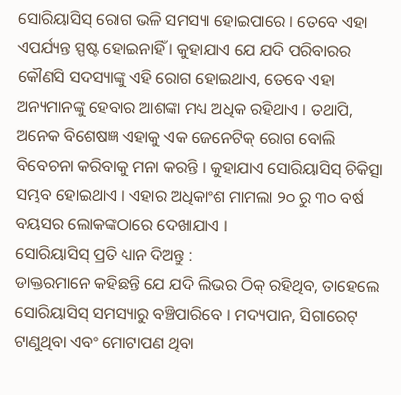ସୋରିୟାସିସ୍ ରୋଗ ଭଳି ସମସ୍ୟା ହୋଇପାରେ । ତେବେ ଏହା ଏପର୍ଯ୍ୟନ୍ତ ସ୍ପଷ୍ଟ ହୋଇନାହିଁ । କୁହାଯାଏ ଯେ ଯଦି ପରିବାରର କୌଣସି ସଦସ୍ୟାଙ୍କୁ ଏହି ରୋଗ ହୋଇଥାଏ, ତେବେ ଏହା ଅନ୍ୟମାନଙ୍କୁ ହେବାର ଆଶଙ୍କା ମଧ୍ୟ ଅଧିକ ରହିଥାଏ । ତଥାପି, ଅନେକ ବିଶେଷଜ୍ଞ ଏହାକୁ ଏକ ଜେନେଟିକ୍ ରୋଗ ବୋଲି ବିବେଚନା କରିବାକୁ ମନା କରନ୍ତି । କୁହାଯାଏ ସୋରିୟାସିସ୍ ଚିକିତ୍ସା ସମ୍ଭବ ହୋଇଥାଏ । ଏହାର ଅଧିକାଂଶ ମାମଲା ୨୦ ରୁ ୩୦ ବର୍ଷ ବୟସର ଲୋକଙ୍କଠାରେ ଦେଖାଯାଏ ।
ସୋରିୟାସିସ୍ ପ୍ରତି ଧ୍ୟାନ ଦିଅନ୍ତୁ :
ଡାକ୍ତରମାନେ କହିଛନ୍ତି ଯେ ଯଦି ଲିଭର ଠିକ୍ ରହିଥିବ, ତାହେଲେ ସୋରିୟାସିସ୍ ସମସ୍ୟାରୁ ବଞ୍ଚିପାରିବେ । ମଦ୍ୟପାନ, ସିଗାରେଟ୍ ଟାଣୁଥିବା ଏବଂ ମୋଟାପଣ ଥିବା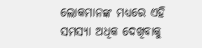ଲୋକମାନଙ୍କ ମଧ୍ୟରେ ଏହି ସମସ୍ୟା ଅଧିକ ଦେଖିବାକୁ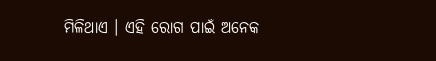ମିଳିଥାଏ । ଏହି ରୋଗ ପାଇଁ ଅନେକ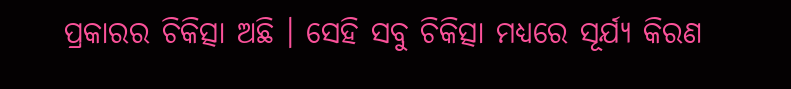ପ୍ରକାରର ଚିକିତ୍ସା ଅଛି । ସେହି ସବୁ ଚିକିତ୍ସା ମଧ୍ୟରେ ସୂର୍ଯ୍ୟ କିରଣ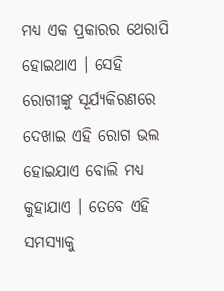ମଧ୍ୟ ଏକ ପ୍ରକାରର ଥେରାପି ହୋଇଥାଏ । ସେହି ରୋଗୀଙ୍କୁ ସୂର୍ଯ୍ୟକିରଣରେ ଦେଖାଇ ଏହି ରୋଗ ଭଲ ହୋଇଯାଏ ବୋଲି ମଧ୍ୟ କୁହାଯାଏ । ତେବେ ଏହି ସମସ୍ୟାକୁ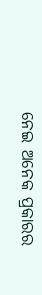ନେଇ ଅନେକ ପ୍ରକାରର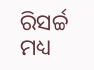ରିସର୍ଚ୍ଚ ମଧ୍ୟ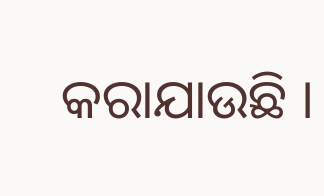କରାଯାଉଛି ।